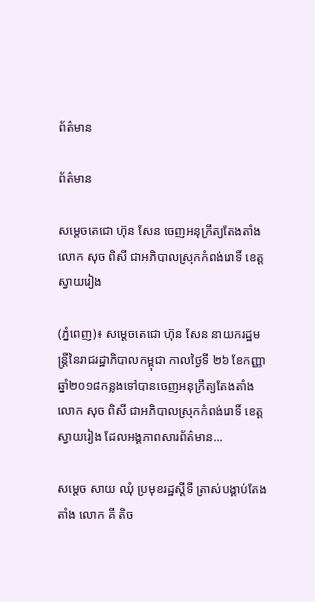ព័ត៌មាន

ព័ត៌មាន

សម្តេចតេជោ ហ៊ុន សែន ចេញអនុក្រឹត្យតែងតាំងលោក សុច ពិសី ជាអភិបាលស្រុកកំពង់រោទិ៍ ខេត្តស្វាយរៀង

(ភ្នំពេញ)៖ សម្តេចតេជោ ហ៊ុន សែន នាយករដ្ឋមន្ត្រីនៃរាជរដ្ឋាភិបាលកម្ពុជា កាលថ្ងៃទី ២៦ ខែកញ្ញា ឆ្នាំ២០១៨កន្លងទៅបានចេញអនុក្រឹត្យតែងតាំងលោក សុច ពិសី ជាអភិបាលស្រុកកំពង់រោទិ៍ ខេត្តស្វាយរៀង ដែលអង្គភាពសារព័ត៌មាន...

សម្តេច សាយ ឈុំ ប្រមុខរដ្ឋស្តីទី ត្រាស់បង្គាប់តែងតាំង លោក គី តិច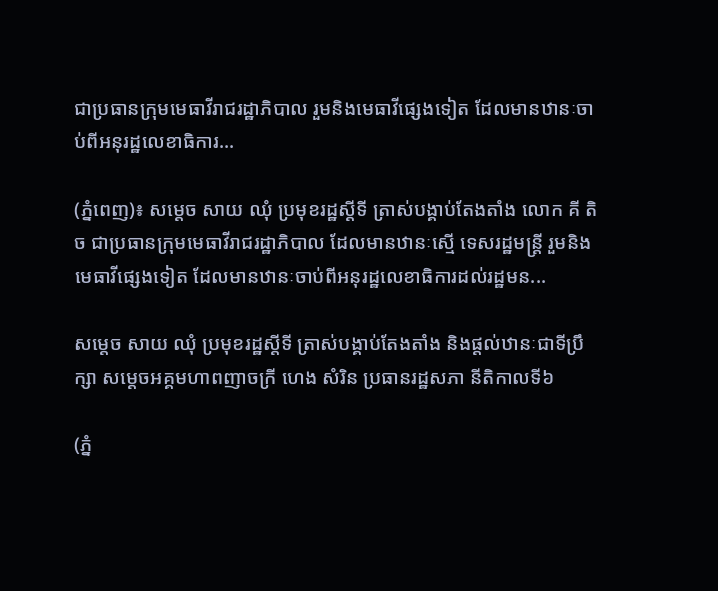ជាប្រធានក្រុមមេធាវីរាជរដ្ឋាភិបាល រួមនិងមេធាវីផ្សេងទៀត ដែលមានឋានៈចាប់ពីអនុរដ្ឋលេខាធិការ...

(ភ្នំពេញ)៖ សម្តេច សាយ ឈុំ ប្រមុខរដ្ឋស្តីទី ត្រាស់បង្គាប់តែងតាំង លោក គី តិច ជាប្រធានក្រុមមេធាវីរាជរដ្ឋាភិបាល ដែលមានឋានៈស្មើ ទេសរដ្ឋមន្ត្រី រួមនិងមេធាវីផ្សេងទៀត ដែលមានឋានៈចាប់ពីអនុរដ្ឋលេខាធិការដល់រដ្ឋមន...

សម្តេច សាយ ឈុំ ប្រមុខរដ្ឋស្តីទី ត្រាស់បង្គាប់តែងតាំង និងផ្តល់ឋានៈជាទីប្រឹក្សា សម្តេចអគ្គមហាពញាចក្រី ហេង សំរិន ប្រធានរដ្ឋសភា នីតិកាលទី៦

(ភ្នំ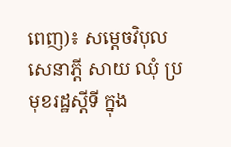ពេញ)៖ សម្តេចវិបុលសេនាភ្តី សាយ ឈុំ ប្រមុខរដ្ឋស្តីទី ក្នុង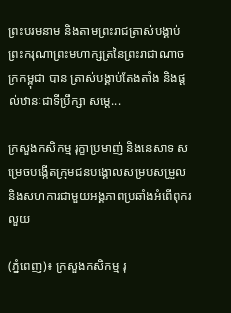ព្រះបរមនាម និងតាមព្រះរាជត្រាស់បង្គាប់ ព្រះករុណាព្រះមហាក្សត្រនៃព្រះរាជាណាចក្រកម្ពុជា បាន ត្រាស់បង្គាប់តែងតាំង និងផ្តល់ឋានៈជាទីប្រឹក្សា សម្តេ...

ក្រសួងកសិកម្ម រុក្ខាប្រមាញ់ និងនេសាទ សម្រេចបង្កើតក្រុមជនបង្គោលសម្របសម្រួល និងសហការជាមួយអង្គភាពប្រឆាំងអំពើពុករលួយ

(ភ្នំពេញ)៖ ក្រសួងកសិកម្ម រុ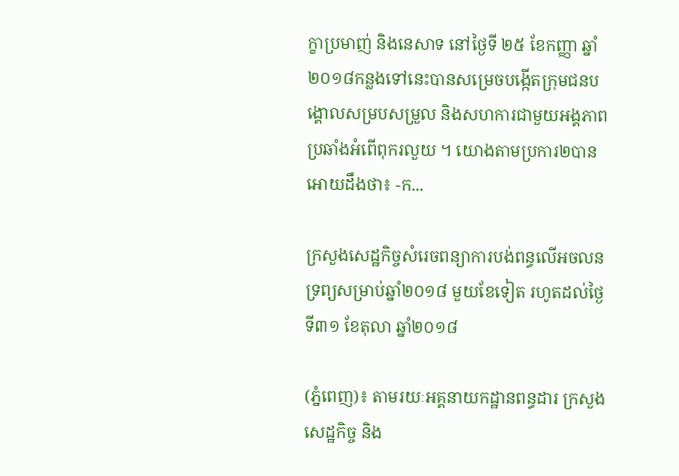ក្ខាប្រមាញ់ និងនេសាទ នៅថ្ងៃទី ២៥ ខែកញ្ញា ឆ្នាំ២០១៨កន្លងទៅនេះបានសម្រេចបង្កើតក្រុមជនបង្គោលសម្របសម្រួល និងសហការជាមួយអង្គភាពប្រឆាំងអំពើពុករលួយ ។ យោងតាមប្រការ២បានអោយដឹងថា៖ -ក...

ក្រសួងសេដ្ឋកិច្ចសំរេចពន្យាការបង់ពន្ធលើអចលនទ្រព្យសម្រាប់ឆ្នាំ២០១៨ មួយខែទៀត រហូតដល់ថ្ងៃទី៣១ ខែតុលា ឆ្នាំ២០១៨

(ភ្នំពេញ)៖ តាមរយៈអគ្គនាយកដ្ឋានពន្ធដារ ក្រសួងសេដ្ឋកិច្ច និង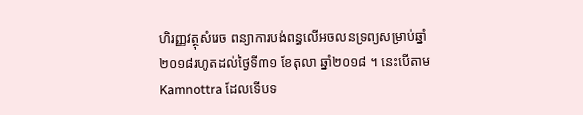ហិរញ្ញវត្ថុសំរេច ពន្យាការបង់ពន្ធលើអចលនទ្រព្យសម្រាប់ឆ្នាំ២០១៨រហូតដល់ថ្ងៃទី៣១ ខែតុលា ឆ្នាំ២០១៨ ។ នេះបើតាម Kamnottra ដែលទើបទ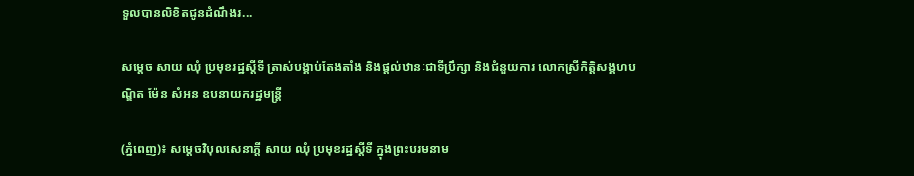ទួលបានលិខិតជូនដំណឹងរ...

សម្តេច សាយ ឈុំ ប្រមុខរដ្ឋស្តីទី ត្រាស់បង្គាប់តែងតាំង និងផ្តល់ឋានៈជាទីប្រឹក្សា និងជំនួយការ លោកស្រីកិត្តិសង្គហបណ្ឌិត ម៉ែន សំអន ឧបនាយករដ្ឋមន្ត្រី

(ភ្នំពេញ)៖ សម្តេចវិបុលសេនាភ្តី សាយ ឈុំ ប្រមុខរដ្ឋស្តីទី ក្នុងព្រះបរមនាម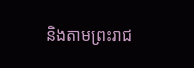និងតាមព្រះរាជ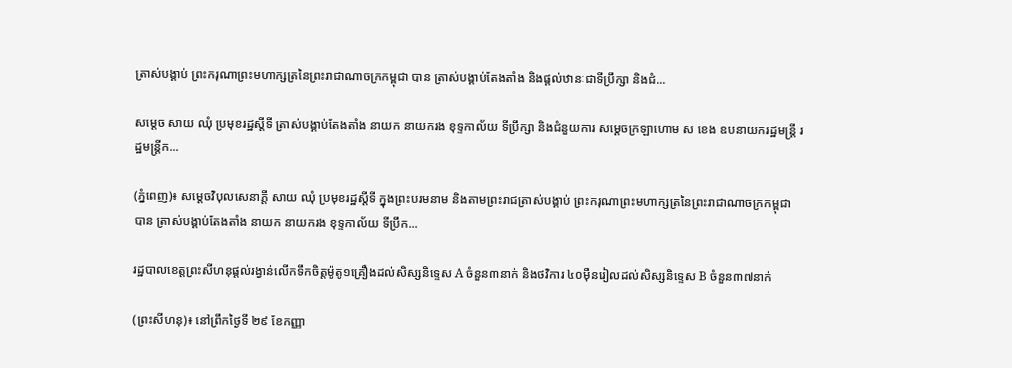ត្រាស់បង្គាប់ ព្រះករុណាព្រះមហាក្សត្រនៃព្រះរាជាណាចក្រកម្ពុជា បាន ត្រាស់បង្គាប់តែងតាំង និងផ្តល់ឋានៈជាទីប្រឹក្សា និងជំ...

សម្តេច សាយ ឈុំ ប្រមុខរដ្ឋស្តីទី ត្រាស់បង្គាប់តែងតាំង នាយក នាយករង ខុទ្ទកាល័យ ទីប្រឹក្សា និងជំនួយការ សម្តេចក្រឡាហោម ស ខេង ឧបនាយករដ្ឋមន្ត្រី រដ្ឋមន្ត្រីក...

(ភ្នំពេញ)៖ សម្តេចវិបុលសេនាភ្តី សាយ ឈុំ ប្រមុខរដ្ឋស្តីទី ក្នុងព្រះបរមនាម និងតាមព្រះរាជត្រាស់បង្គាប់ ព្រះករុណាព្រះមហាក្សត្រនៃព្រះរាជាណាចក្រកម្ពុជា បាន ត្រាស់បង្គាប់តែងតាំង នាយក នាយករង ខុទ្ទកាល័យ ទីប្រឹក...

រដ្ឋបាលខេត្តព្រះសីហនុផ្តល់រង្វាន់លើកទឹកចិត្តម៉ូតូ១គ្រឿងដល់សិស្សនិទ្ទេស A ចំនួន៣នាក់ និងថវិការ ៤០ម៉ឺនរៀលដល់សិស្សនិទ្ទេស B ចំនួន៣៧នាក់

(ព្រះសីហនុ)៖ នៅព្រឹកថ្ងៃទី ២៩ ខែកញ្ញា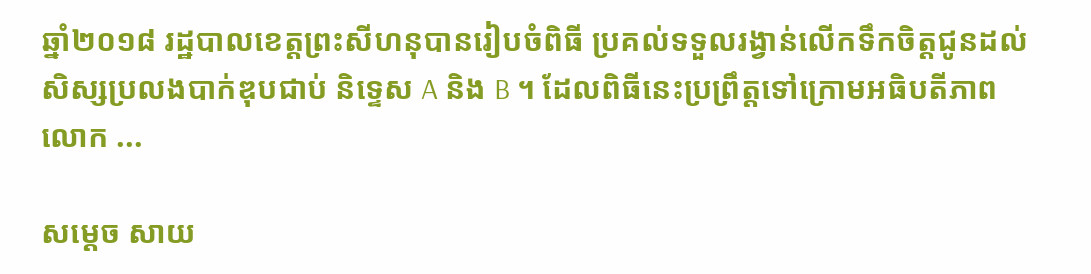ឆ្នាំ២០១៨ រដ្ឋបាលខេត្តព្រះសីហនុបានរៀបចំពិធី ប្រគល់ទទួលរង្វាន់លើកទឹកចិត្តជូនដល់សិស្សប្រលងបាក់ឌុបជាប់ និទ្ទេស A និង B ។ ដែលពិធីនេះប្រព្រឹត្តទៅក្រោមអធិបតីភាព លោក ...

សម្តេច សាយ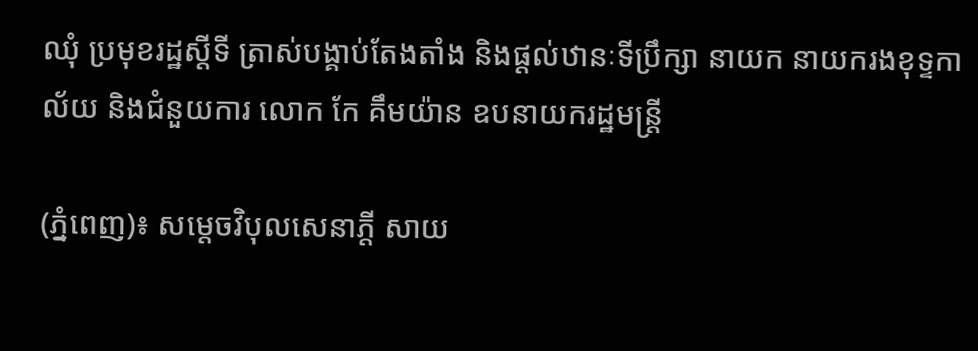ឈុំ ប្រមុខរដ្ឋស្តីទី ត្រាស់បង្គាប់តែងតាំង និងផ្តល់ឋានៈទីប្រឹក្សា នាយក នាយករងខុទ្ទកាល័យ និងជំនួយការ លោក កែ គឹមយ៉ាន ឧបនាយករដ្ឋមន្ត្រី

(ភ្នំពេញ)៖ សម្តេចវិបុលសេនាភ្តី សាយ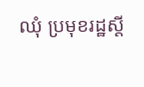ឈុំ ប្រមុខរដ្ឋស្តី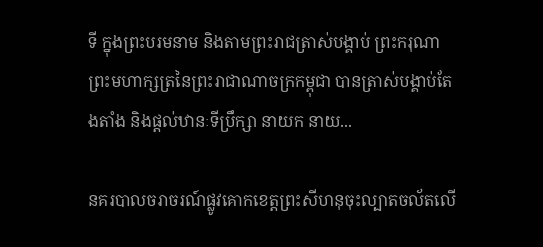ទី ក្នុងព្រះបរមនាម និងតាមព្រះរាជត្រាស់បង្គាប់ ព្រះករុណាព្រះមហាក្សត្រនៃព្រះរាជាណាចក្រកម្ពុជា បានត្រាស់បង្គាប់តែងតាំង និងផ្តល់ឋានៈទីប្រឹក្សា នាយក នាយ...

នគរបាលចរាចរណ៍ផ្លូវគោកខេត្តព្រះសីហនុចុះល្បាតចល័តលើ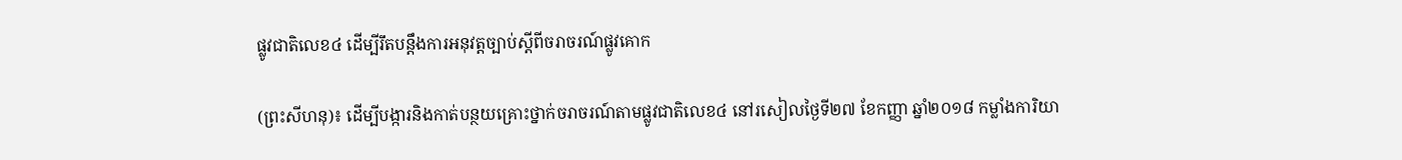ផ្លូវជាតិលេខ៤ ដើម្បីរឹតបន្តឹងការអនុវត្តច្បាប់ស្តីពីចរាចរណ៍ផ្លូវគោក

(ព្រះសីហនុ)៖ ដើម្បីបង្ការនិងកាត់បន្ថយគ្រោះថ្នាក់ចរាចរណ៍តាមផ្លូវជាតិលេខ៤ នៅរសៀលថ្ងៃទី២៧ ខែកញ្ញា ឆ្នាំ២០១៨ កម្លាំងការិយា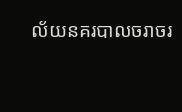ល័យនគរបាលចរាចរ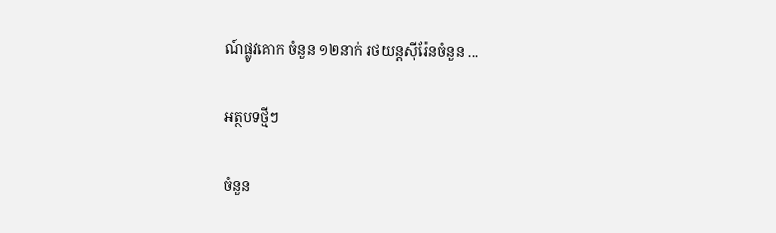ណ៍ផ្លូវគោក ចំនួន ១២នាក់ រថយន្តស៊ីរ៉ែនចំនួន ...

អត្ថបទថ្មីៗ

ចំនួន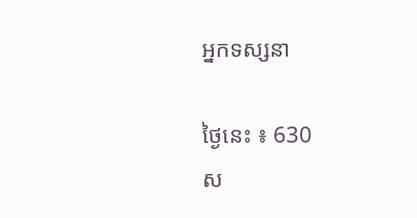អ្នកទស្សនា

ថ្ងៃនេះ ៖ 630
ស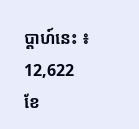ប្តាហ៍នេះ ៖ 12,622
ខែ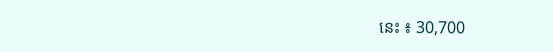នេះ ៖ 30,700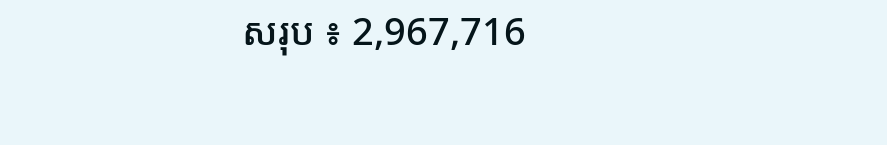សរុប ៖ 2,967,716